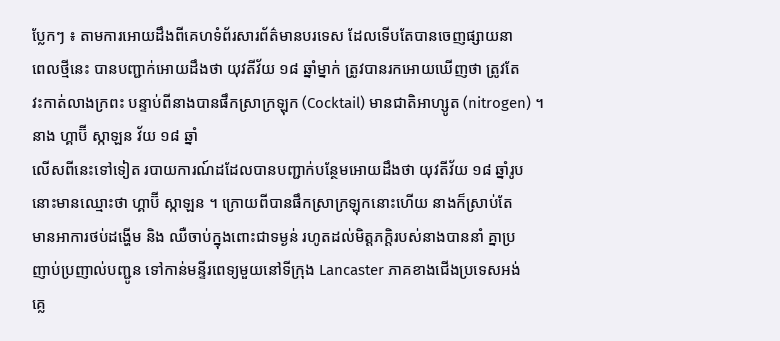ប្លែកៗ ៖ តាមការអោយដឹងពីគេហទំព័រសារព័ត៌មានបរទេស ដែលទើបតែបានចេញផ្សាយនា
ពេលថ្មីនេះ បានបញ្ជាក់អោយដឹងថា យុវតីវ័យ ១៨ ឆ្នាំម្នាក់ ត្រូវបានរកអោយឃើញថា ត្រូវតែ
វះកាត់លាងក្រពះ បន្ទាប់ពីនាងបានផឹកស្រាក្រឡុក (Cocktail) មានជាតិអាហ្សូត (nitrogen) ។
នាង ហ្គាប៊ី ស្កាឡន វ័យ ១៨ ឆ្នាំ
លើសពីនេះទៅទៀត របាយការណ៍ដដែលបានបញ្ជាក់បន្ថែមអោយដឹងថា យុវតីវ័យ ១៨ ឆ្នាំរូប
នោះមានឈ្មោះថា ហ្គាប៊ី ស្កាឡន ។ ក្រោយពីបានផឹកស្រាក្រឡុកនោះហើយ នាងក៏ស្រាប់តែ
មានអាការថប់ដង្ហើម និង ឈឺចាប់ក្នុងពោះជាទម្ងន់ រហូតដល់មិត្តភក្ដិរបស់នាងបាននាំ គ្នាប្រ
ញាប់ប្រញាល់បញ្ជូន ទៅកាន់មន្ទីរពេទ្យមួយនៅទីក្រុង Lancaster ភាគខាងជើងប្រទេសអង់
គ្លេ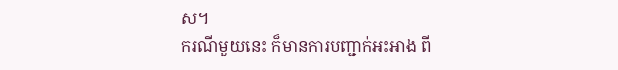ស។
ករណីមួយនេះ ក៏មានការបញ្ជាក់អះអាង ពី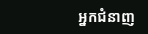អ្នកជំនាញ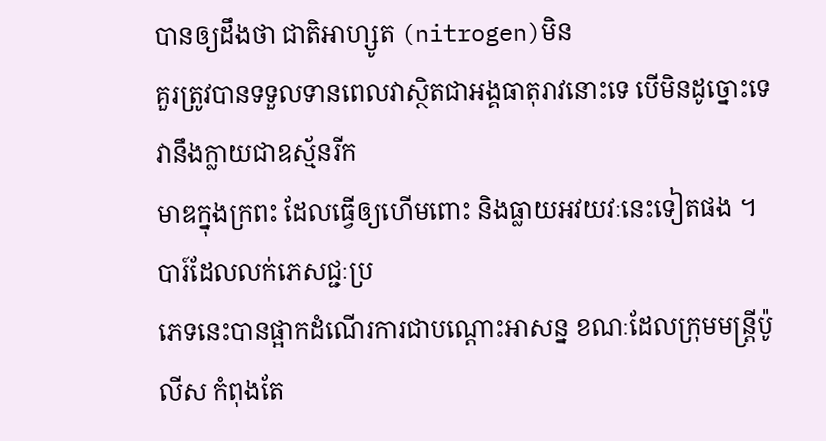បានឲ្យដឹងថា ជាតិអាហ្សូត (nitrogen)មិន
គួរត្រូវបានទទួលទានពេលវាស្ថិតជាអង្គធាតុរាវនោះទេ បើមិនដូច្នោះទេវានឹងក្លាយជាឧស្ម័នរីក
មាឌក្នុងក្រពះ ដែលធ្វើឲ្យហើមពោះ និងធ្លាយអវយវៈនេះទៀតផង ។ បារ៍ដែលលក់ភេសជ្ជៈប្រ
ភេទនេះបានផ្អាកដំណើរការជាបណ្តោះអាសន្ន ខណៈដែលក្រុមមន្រ្តីប៉ូលីស កំពុងតែ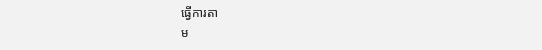ធ្វើការតា
ម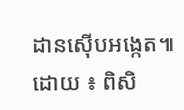ដានស៊ើបអង្កេត៕
ដោយ ៖ ពិសិ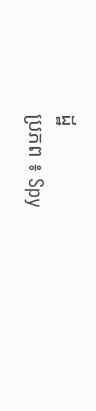ដ្ឋ
ប្រភព ៖ Spy